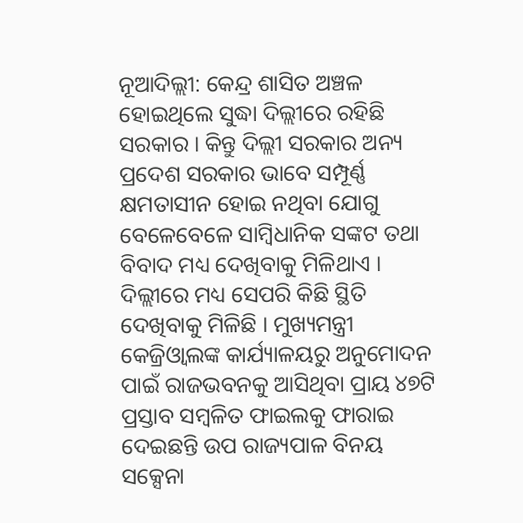ନୂଆଦିଲ୍ଲୀ: କେନ୍ଦ୍ର ଶାସିତ ଅଞ୍ଚଳ ହୋଇଥିଲେ ସୁଦ୍ଧା ଦିଲ୍ଲୀରେ ରହିଛି ସରକାର । କିନ୍ତୁ ଦିଲ୍ଲୀ ସରକାର ଅନ୍ୟ ପ୍ରଦେଶ ସରକାର ଭାବେ ସମ୍ପୂର୍ଣ୍ଣ କ୍ଷମତାସୀନ ହୋଇ ନଥିବା ଯୋଗୁ ବେଳେବେଳେ ସାମ୍ବିଧାନିକ ସଙ୍କଟ ତଥା ବିବାଦ ମଧ୍ୟ ଦେଖିବାକୁ ମିଳିଥାଏ । ଦିଲ୍ଲୀରେ ମଧ୍ୟ ସେପରି କିଛି ସ୍ଥିତି ଦେଖିବାକୁ ମିଳିଛି । ମୁଖ୍ୟମନ୍ତ୍ରୀ କେଜ୍ରିଓ୍ବାଲଙ୍କ କାର୍ଯ୍ୟାଳୟରୁ ଅନୁମୋଦନ ପାଇଁ ରାଜଭବନକୁ ଆସିଥିବା ପ୍ରାୟ ୪୭ଟି ପ୍ରସ୍ତାବ ସମ୍ବଳିତ ଫାଇଲକୁ ଫାରାଇ ଦେଇଛନ୍ତି ଉପ ରାଜ୍ୟପାଳ ବିନୟ ସକ୍ସେନା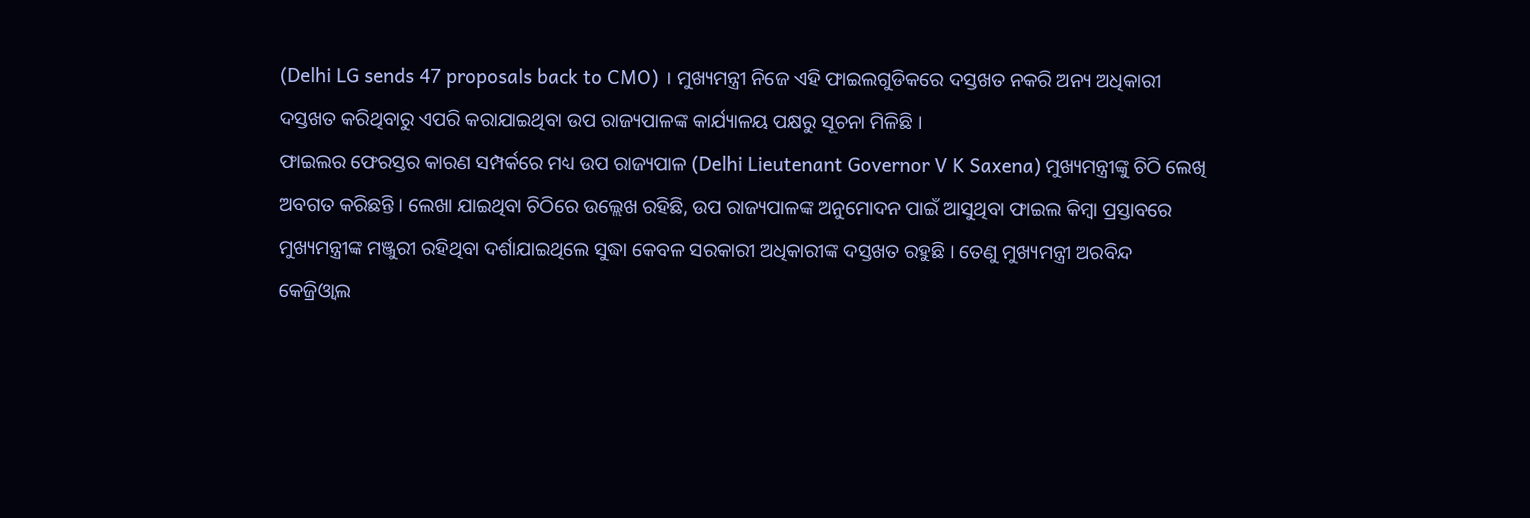(Delhi LG sends 47 proposals back to CMO) । ମୁଖ୍ୟମନ୍ତ୍ରୀ ନିଜେ ଏହି ଫାଇଲଗୁଡିକରେ ଦସ୍ତଖତ ନକରି ଅନ୍ୟ ଅଧିକାରୀ ଦସ୍ତଖତ କରିଥିବାରୁ ଏପରି କରାଯାଇଥିବା ଉପ ରାଜ୍ୟପାଳଙ୍କ କାର୍ଯ୍ୟାଳୟ ପକ୍ଷରୁ ସୂଚନା ମିଳିଛି ।
ଫାଇଲର ଫେରସ୍ତର କାରଣ ସମ୍ପର୍କରେ ମଧ୍ୟ ଉପ ରାଜ୍ୟପାଳ (Delhi Lieutenant Governor V K Saxena) ମୁଖ୍ୟମନ୍ତ୍ରୀଙ୍କୁ ଚିଠି ଲେଖି ଅବଗତ କରିଛନ୍ତି । ଲେଖା ଯାଇଥିବା ଚିଠିରେ ଉଲ୍ଲେଖ ରହିଛି, ଉପ ରାଜ୍ୟପାଳଙ୍କ ଅନୁମୋଦନ ପାଇଁ ଆସୁଥିବା ଫାଇଲ କିମ୍ବା ପ୍ରସ୍ତାବରେ ମୁଖ୍ୟମନ୍ତ୍ରୀଙ୍କ ମଞ୍ଜୁରୀ ରହିଥିବା ଦର୍ଶାଯାଇଥିଲେ ସୁଦ୍ଧା କେବଳ ସରକାରୀ ଅଧିକାରୀଙ୍କ ଦସ୍ତଖତ ରହୁଛି । ତେଣୁ ମୁଖ୍ୟମନ୍ତ୍ରୀ ଅରବିନ୍ଦ କେଜ୍ରିଓ୍ବାଲ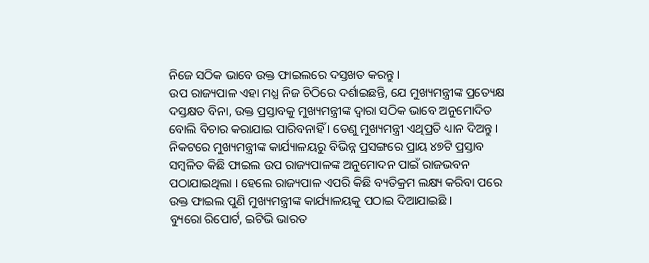ନିଜେ ସଠିକ ଭାବେ ଉକ୍ତ ଫାଇଲରେ ଦସ୍ତଖତ କରନ୍ତୁ ।
ଉପ ରାଜ୍ୟପାଳ ଏହା ମଧ୍ଯ ନିଜ ଚିଠିରେ ଦର୍ଶାଇଛନ୍ତି, ଯେ ମୁଖ୍ୟମନ୍ତ୍ରୀଙ୍କ ପ୍ରତ୍ୟେକ୍ଷ ଦସ୍ତକ୍ଷତ ବିନା, ଉକ୍ତ ପ୍ରସ୍ତାବକୁ ମୁଖ୍ୟମନ୍ତ୍ରୀଙ୍କ ଦ୍ବାରା ସଠିକ ଭାବେ ଅନୁମୋଦିତ ବୋଲି ବିଚାର କରାଯାଇ ପାରିବନାହିଁ । ତେଣୁ ମୁଖ୍ୟମନ୍ତ୍ରୀ ଏଥିପ୍ରତି ଧ୍ୟାନ ଦିଅନ୍ତୁ । ନିକଟରେ ମୁଖ୍ୟମନ୍ତ୍ରୀଙ୍କ କାର୍ଯ୍ୟାଳୟରୁ ବିଭିନ୍ନ ପ୍ରସଙ୍ଗରେ ପ୍ରାୟ ୪୭ଟି ପ୍ରସ୍ତାବ ସମ୍ବଳିତ କିଛି ଫାଇଲ ଉପ ରାଜ୍ୟପାଳଙ୍କ ଅନୁମୋଦନ ପାଇଁ ରାଜଭବନ ପଠାଯାଇଥିଲା । ହେଲେ ରାଜ୍ୟପାଳ ଏପରି କିଛି ବ୍ୟତିକ୍ରମ ଲକ୍ଷ୍ୟ କରିବା ପରେ ଉକ୍ତ ଫାଇଲ ପୁଣି ମୁଖ୍ୟମନ୍ତ୍ରୀଙ୍କ କାର୍ଯ୍ୟାଳୟକୁ ପଠାଇ ଦିଆଯାଇଛି ।
ବ୍ୟୁରୋ ରିପୋର୍ଟ, ଇଟିଭି ଭାରତ